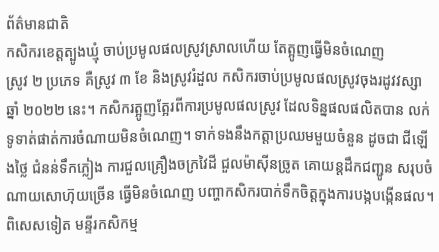ព័ត៌មានជាតិ
កសិករខេត្តត្បូងឃ្មុំ ចាប់ប្រមូលផលស្រូវស្រាលហើយ តែត្អូញធ្វើមិនចំណេញ
ស្រូវ ២ ប្រភេទ គឺស្រូវ ៣ ខែ និងស្រូវរំដួល កសិករចាប់ប្រមូលផលស្រូវចុងរដូវវស្សា ឆ្នាំ ២០២២ នេះ។ កសិករត្អូញត្អែរពីការប្រមូលផលស្រូវ ដែលទិន្នផលផលិតបាន លក់ទូទាត់ផាត់ការចំណាយមិនចំណេញ។ ទាក់ទងនឹងកត្តាប្រឈមមួយចំនួន ដូចជា ជីឡើងថ្លៃ ជំនន់ទឹកភ្លៀង ការជួលគ្រឿងចក្រវៃដី ជួលម៉ាស៊ីនច្រូត គោយន្តដឹកជញ្ជូន សរុបចំណាយសោហ៊ុយច្រើន ធ្វើមិនចំណេញ បញ្ហាកសិករបាក់ទឹកចិត្តក្នុងការបង្កបង្កើនផល។ ពិសេសទៀត មន្ទីរកសិកម្ម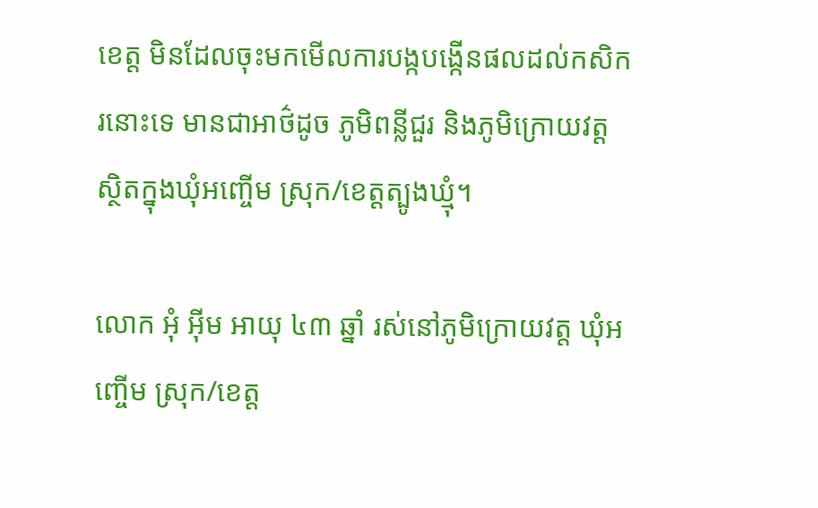ខេត្ត មិនដែលចុះមកមើលការបង្កបង្កើនផលដល់កសិករនោះទេ មានជាអាថ៌ដូច ភូមិពន្លីជួរ និងភូមិក្រោយវត្ត ស្ថិតក្នុងឃុំអញ្ចើម ស្រុក/ខេត្តត្បូងឃ្មុំ។

លោក អុំ អ៊ីម អាយុ ៤៣ ឆ្នាំ រស់នៅភូមិក្រោយវត្ត ឃុំអញ្ចើម ស្រុក/ខេត្ត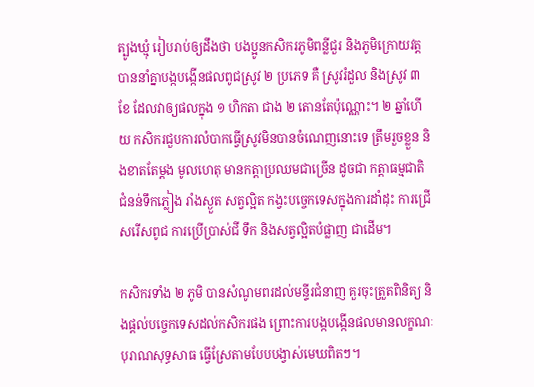ត្បូងឃ្មុំ រៀបរាប់ឲ្យដឹងថា បងប្អូនកសិករភូមិពន្លីជួរ និងភូមិក្រោយវត្ត បាននាំគ្នាបង្កបង្កើនផលពូជស្រូវ ២ ប្រភេទ គឺ ស្រូវរំដួល និងស្រូវ ៣ ខែ ដែលវាឲ្យផលក្នុង ១ ហិកតា ជាង ២ តោនតែប៉ុណ្ណោះ។ ២ ឆ្នាំហើយ កសិករជួបការលំបាកធ្វើស្រូវមិនបានចំណេញនោះទេ ត្រឹមរួចខ្លួន និងខាតតែម្ដង មូលហេតុ មានកត្តាប្រឈមជាច្រើន ដូចជា កត្តាធម្មជាតិ ជំនន់ទឹកភ្លៀង រាំងស្ងួត សត្វល្អិត កង្វះបច្ចេកទេសក្នុងការដាំដុះ ការជ្រើសរើសពូជ ការប្រើប្រាស់ជី ទឹក និងសត្វល្អិតបំផ្លាញ ជាដើម។

កសិករទាំង ២ ភូមិ បានសំណូមពរដល់មន្ទីរជំនាញ គួរចុះត្រួតពិនិត្យ និងផ្ដល់បច្ចេកទេសដល់កសិករផង ព្រោះការបង្កបង្កើនផលមានលក្ខណៈបុរាណសុទ្ធសាធ ធ្វើស្រែតាមបែបបង្វាស់មេឃពិតៗ។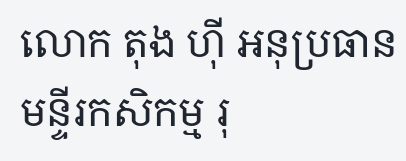លោក តុង ហ៊ី អនុប្រធានមន្ទីរកសិកម្ម រុ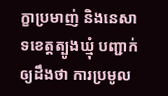ក្ខាប្រមាញ់ និងនេសាទខេត្តត្បូងឃ្មុំ បញ្ជាក់ឲ្យដឹងថា ការប្រមូល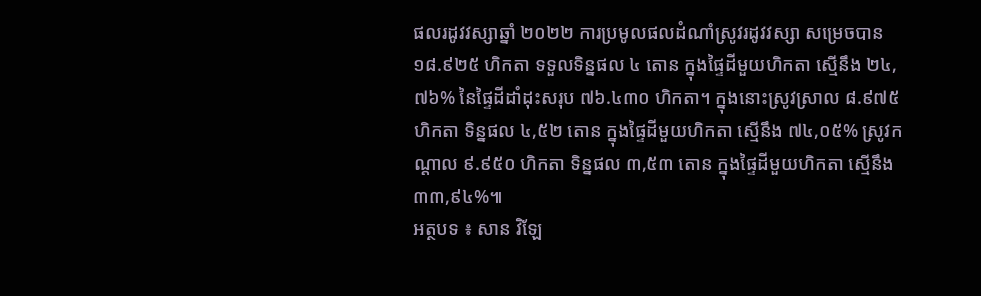ផលរដូវវស្សាឆ្នាំ ២០២២ ការប្រមូលផលដំណាំស្រូវរដូវវស្សា សម្រេចបាន ១៨.៩២៥ ហិកតា ទទួលទិន្នផល ៤ តោន ក្នុងផ្ទៃដីមួយហិកតា ស្មើនឹង ២៤,៧៦% នៃផ្ទៃដីដាំដុះសរុប ៧៦.៤៣០ ហិកតា។ ក្នុងនោះស្រូវស្រាល ៨.៩៧៥ ហិកតា ទិន្នផល ៤,៥២ តោន ក្នុងផ្ទៃដីមួយហិកតា ស្មើនឹង ៧៤,០៥% ស្រូវកណ្ដាល ៩.៩៥០ ហិកតា ទិន្នផល ៣,៥៣ តោន ក្នុងផ្ទៃដីមួយហិកតា ស្មើនឹង ៣៣,៩៤%៕
អត្ថបទ ៖ សាន វិឡែ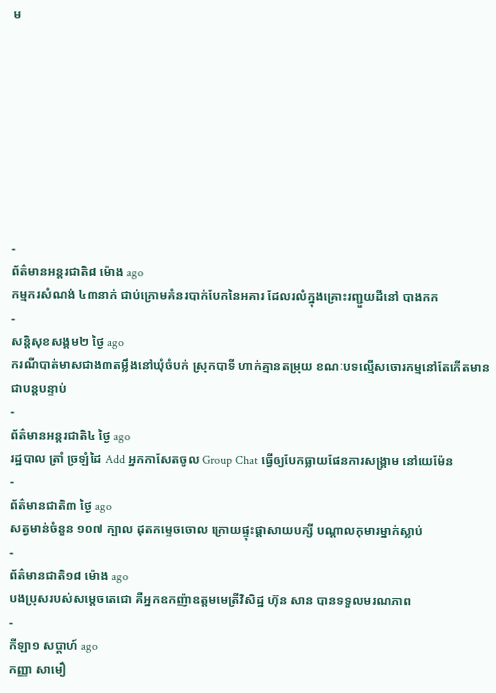ម









-
ព័ត៌មានអន្ដរជាតិ៨ ម៉ោង ago
កម្មករសំណង់ ៤៣នាក់ ជាប់ក្រោមគំនរបាក់បែកនៃអគារ ដែលរលំក្នុងគ្រោះរញ្ជួយដីនៅ បាងកក
-
សន្តិសុខសង្គម២ ថ្ងៃ ago
ករណីបាត់មាសជាង៣តម្លឹងនៅឃុំចំបក់ ស្រុកបាទី ហាក់គ្មានតម្រុយ ខណៈបទល្មើសចោរកម្មនៅតែកើតមានជាបន្តបន្ទាប់
-
ព័ត៌មានអន្ដរជាតិ៤ ថ្ងៃ ago
រដ្ឋបាល ត្រាំ ច្រឡំដៃ Add អ្នកកាសែតចូល Group Chat ធ្វើឲ្យបែកធ្លាយផែនការសង្គ្រាម នៅយេម៉ែន
-
ព័ត៌មានជាតិ៣ ថ្ងៃ ago
សត្វមាន់ចំនួន ១០៧ ក្បាល ដុតកម្ទេចចោល ក្រោយផ្ទុះផ្ដាសាយបក្សី បណ្តាលកុមារម្នាក់ស្លាប់
-
ព័ត៌មានជាតិ១៨ ម៉ោង ago
បងប្រុសរបស់សម្ដេចតេជោ គឺអ្នកឧកញ៉ាឧត្តមមេត្រីវិសិដ្ឋ ហ៊ុន សាន បានទទួលមរណភាព
-
កីឡា១ សប្តាហ៍ ago
កញ្ញា សាមឿ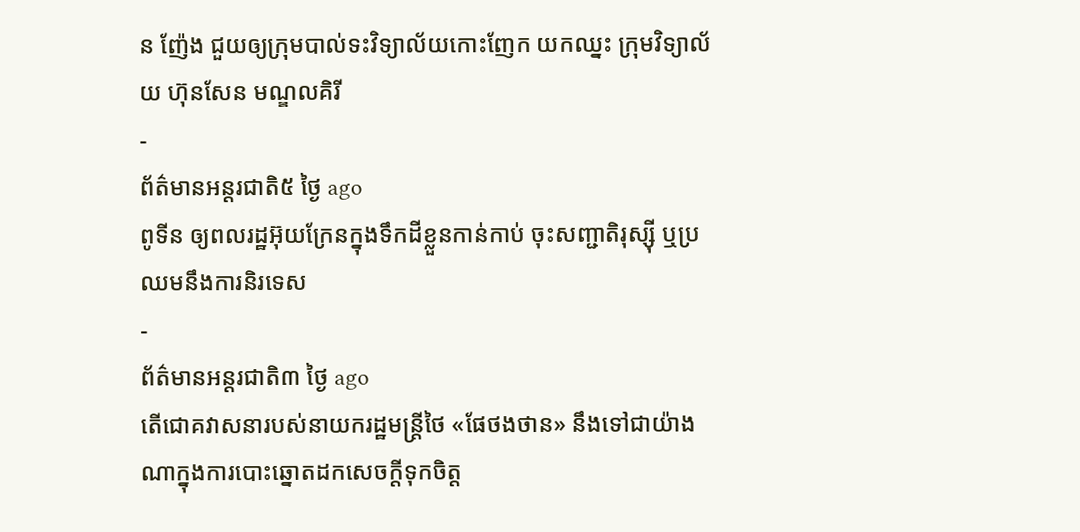ន ញ៉ែង ជួយឲ្យក្រុមបាល់ទះវិទ្យាល័យកោះញែក យកឈ្នះ ក្រុមវិទ្យាល័យ ហ៊ុនសែន មណ្ឌលគិរី
-
ព័ត៌មានអន្ដរជាតិ៥ ថ្ងៃ ago
ពូទីន ឲ្យពលរដ្ឋអ៊ុយក្រែនក្នុងទឹកដីខ្លួនកាន់កាប់ ចុះសញ្ជាតិរុស្ស៊ី ឬប្រឈមនឹងការនិរទេស
-
ព័ត៌មានអន្ដរជាតិ៣ ថ្ងៃ ago
តើជោគវាសនារបស់នាយករដ្ឋមន្ត្រីថៃ «ផែថងថាន» នឹងទៅជាយ៉ាងណាក្នុងការបោះឆ្នោតដកសេចក្តីទុកចិត្ត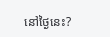នៅថ្ងៃនេះ?